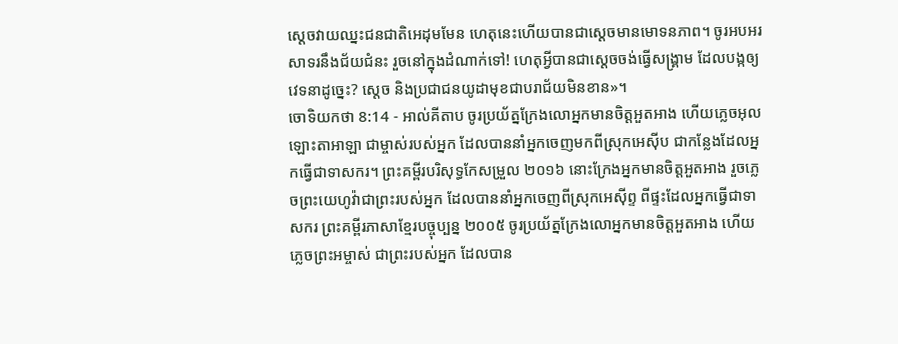ស្តេចវាយឈ្នះជនជាតិអេដុមមែន ហេតុនេះហើយបានជាស្តេចមានមោទនភាព។ ចូរអបអរសាទរនឹងជ័យជំនះ រួចនៅក្នុងដំណាក់ទៅ! ហេតុអ្វីបានជាស្តេចចង់ធ្វើសង្គ្រាម ដែលបង្កឲ្យវេទនាដូច្នេះ? ស្តេច និងប្រជាជនយូដាមុខជាបរាជ័យមិនខាន»។
ចោទិយកថា 8:14 - អាល់គីតាប ចូរប្រយ័ត្នក្រែងលោអ្នកមានចិត្តអួតអាង ហើយភ្លេចអុលឡោះតាអាឡា ជាម្ចាស់របស់អ្នក ដែលបាននាំអ្នកចេញមកពីស្រុកអេស៊ីប ជាកន្លែងដែលអ្នកធ្វើជាទាសករ។ ព្រះគម្ពីរបរិសុទ្ធកែសម្រួល ២០១៦ នោះក្រែងអ្នកមានចិត្តអួតអាង រួចភ្លេចព្រះយេហូវ៉ាជាព្រះរបស់អ្នក ដែលបាននាំអ្នកចេញពីស្រុកអេស៊ីព្ទ ពីផ្ទះដែលអ្នកធ្វើជាទាសករ ព្រះគម្ពីរភាសាខ្មែរបច្ចុប្បន្ន ២០០៥ ចូរប្រយ័ត្នក្រែងលោអ្នកមានចិត្តអួតអាង ហើយភ្លេចព្រះអម្ចាស់ ជាព្រះរបស់អ្នក ដែលបាន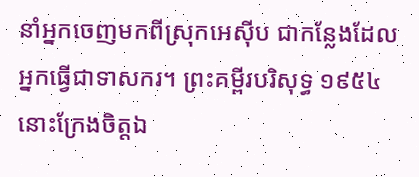នាំអ្នកចេញមកពីស្រុកអេស៊ីប ជាកន្លែងដែលអ្នកធ្វើជាទាសករ។ ព្រះគម្ពីរបរិសុទ្ធ ១៩៥៤ នោះក្រែងចិត្តឯ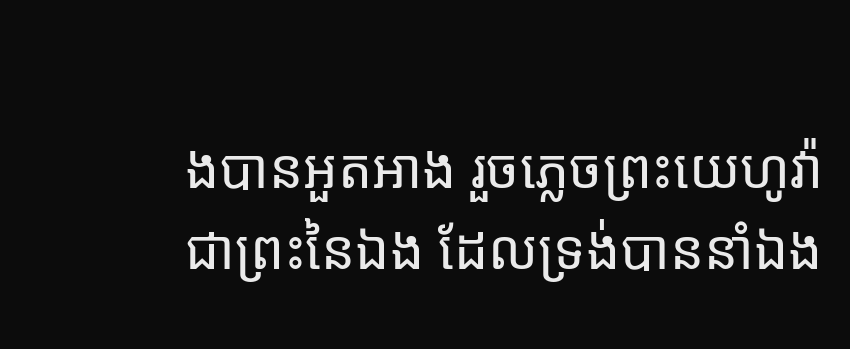ងបានអួតអាង រួចភ្លេចព្រះយេហូវ៉ាជាព្រះនៃឯង ដែលទ្រង់បាននាំឯង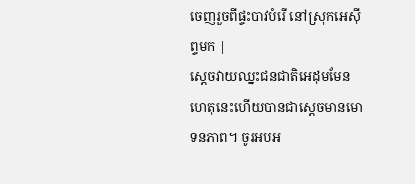ចេញរួចពីផ្ទះបាវបំរើ នៅស្រុកអេស៊ីព្ទមក |
ស្តេចវាយឈ្នះជនជាតិអេដុមមែន ហេតុនេះហើយបានជាស្តេចមានមោទនភាព។ ចូរអបអ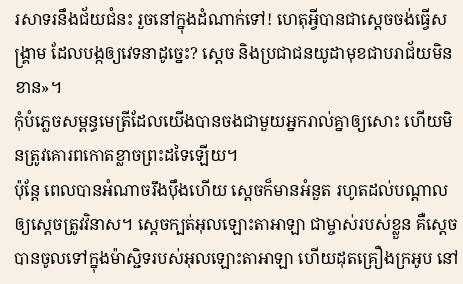រសាទរនឹងជ័យជំនះ រួចនៅក្នុងដំណាក់ទៅ! ហេតុអ្វីបានជាស្តេចចង់ធ្វើសង្គ្រាម ដែលបង្កឲ្យវេទនាដូច្នេះ? ស្តេច និងប្រជាជនយូដាមុខជាបរាជ័យមិនខាន»។
កុំបំភ្លេចសម្ពន្ធមេត្រីដែលយើងបានចងជាមួយអ្នករាល់គ្នាឲ្យសោះ ហើយមិនត្រូវគោរពកោតខ្លាចព្រះដទៃឡើយ។
ប៉ុន្តែ ពេលបានអំណាចរឹងប៉ឹងហើយ ស្តេចក៏មានអំនួត រហូតដល់បណ្តាលឲ្យស្តេចត្រូវវិនាស។ ស្តេចក្បត់អុលឡោះតាអាឡា ជាម្ចាស់របស់ខ្លួន គឺស្តេចបានចូលទៅក្នុងម៉ាស្ជិទរបស់អុលឡោះតាអាឡា ហើយដុតគ្រឿងក្រអូប នៅ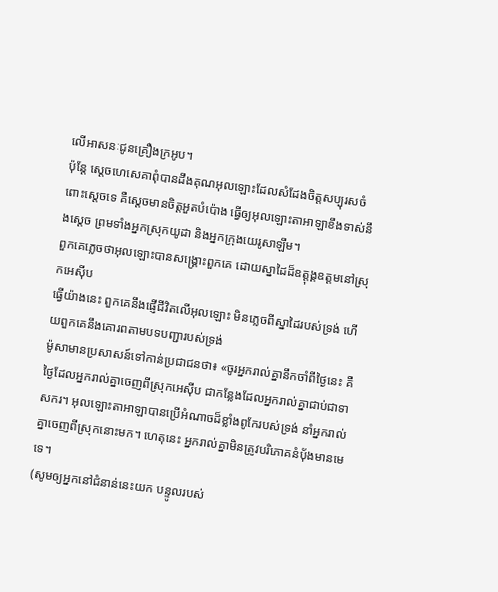លើអាសនៈជូនគ្រឿងក្រអូប។
ប៉ុន្តែ ស្តេចហេសេគាពុំបានដឹងគុណអុលឡោះដែលសំដែងចិត្តសប្បុរសចំពោះស្តេចទេ គឺស្តេចមានចិត្តអួតបំប៉ោង ធ្វើឲ្យអុលឡោះតាអាឡាខឹងទាស់នឹងស្តេច ព្រមទាំងអ្នកស្រុកយូដា និងអ្នកក្រុងយេរូសាឡឹម។
ពួកគេភ្លេចថាអុលឡោះបានសង្គ្រោះពួកគេ ដោយស្នាដៃដ៏ឧត្តុង្គឧត្ដមនៅស្រុកអេស៊ីប
ធ្វើយ៉ាងនេះ ពួកគេនឹងផ្ញើជីវិតលើអុលឡោះ មិនភ្លេចពីស្នាដៃរបស់ទ្រង់ ហើយពួកគេនឹងគោរពតាមបទបញ្ជារបស់ទ្រង់
ម៉ូសាមានប្រសាសន៍ទៅកាន់ប្រជាជនថា៖ «ចូរអ្នករាល់គ្នានឹកចាំពីថ្ងៃនេះ គឺថ្ងៃដែលអ្នករាល់គ្នាចេញពីស្រុកអេស៊ីប ជាកន្លែងដែលអ្នករាល់គ្នាជាប់ជាទាសករ។ អុលឡោះតាអាឡាបានប្រើអំណាចដ៏ខ្លាំងពូកែរបស់ទ្រង់ នាំអ្នករាល់គ្នាចេញពីស្រុកនោះមក។ ហេតុនេះ អ្នករាល់គ្នាមិនត្រូវបរិភោគនំបុ័ងមានមេទេ។
(សូមឲ្យអ្នកនៅជំនាន់នេះយក បន្ទូលរបស់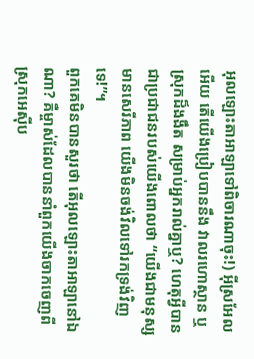អុលឡោះតាអាឡាទៅពិចារណាចុះ!) អ៊ីស្រអែលអើយ តើយើងប្រៀបបាននឹង វាលរហោស្ថាន ឬស្រុកដ៏ងងឹត សម្រាប់អ្នករាល់គ្នាឬ? ហេតុអ្វីបានជាប្រជាជនរបស់យើងពោលថា “យើងជាមនុស្សមានសេរីភាព យើងមិនចង់វិលទៅរកទ្រង់វិញទេ!”។
ពួកគេមិនបានសួរថា តើអុលឡោះតាអាឡានៅឯណា? គឺម្ចាស់ដែលបាននាំពួកយើងចាកចេញពី ស្រុកអេស៊ីប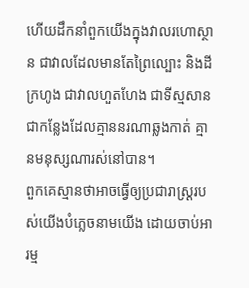ហើយដឹកនាំពួកយើងក្នុងវាលរហោស្ថាន ជាវាលដែលមានតែព្រៃល្បោះ និងដីក្រហូង ជាវាលហួតហែង ជាទីស្មសាន ជាកន្លែងដែលគ្មាននរណាឆ្លងកាត់ គ្មានមនុស្សណារស់នៅបាន។
ពួកគេស្មានថាអាចធ្វើឲ្យប្រជារាស្ដ្ររបស់យើងបំភ្លេចនាមយើង ដោយចាប់អារម្ម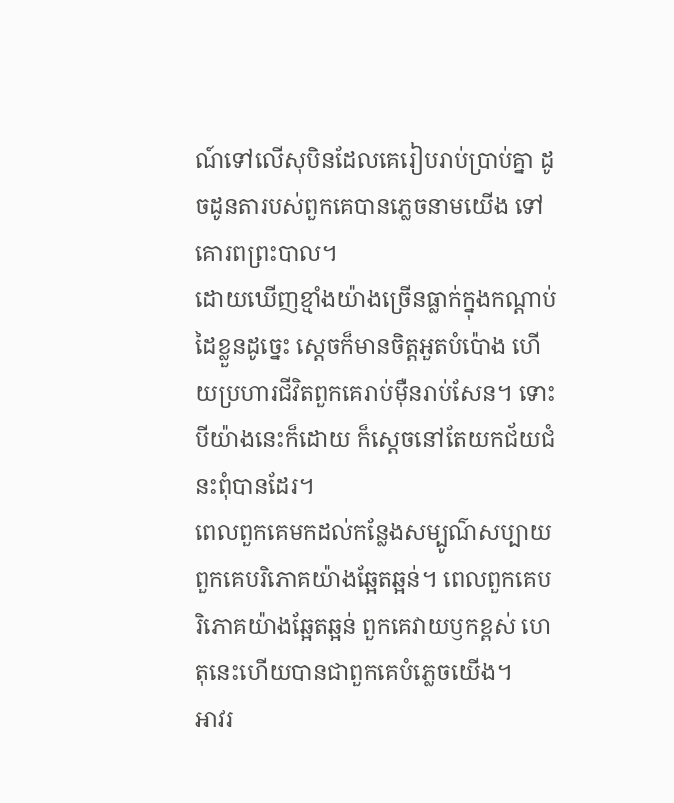ណ៍ទៅលើសុបិនដែលគេរៀបរាប់ប្រាប់គ្នា ដូចដូនតារបស់ពួកគេបានភ្លេចនាមយើង ទៅគោរពព្រះបាល។
ដោយឃើញខ្មាំងយ៉ាងច្រើនធ្លាក់ក្នុងកណ្ដាប់ដៃខ្លួនដូច្នេះ ស្ដេចក៏មានចិត្តអួតបំប៉ោង ហើយប្រហារជីវិតពួកគេរាប់ម៉ឺនរាប់សែន។ ទោះបីយ៉ាងនេះក៏ដោយ ក៏ស្ដេចនៅតែយកជ័យជំនះពុំបានដែរ។
ពេលពួកគេមកដល់កន្លែងសម្បូណ៌សប្បាយ ពួកគេបរិភោគយ៉ាងឆ្អែតឆ្អន់។ ពេលពួកគេបរិភោគយ៉ាងឆ្អែតឆ្អន់ ពួកគេវាយឫកខ្ពស់ ហេតុនេះហើយបានជាពួកគេបំភ្លេចយើង។
អាវរ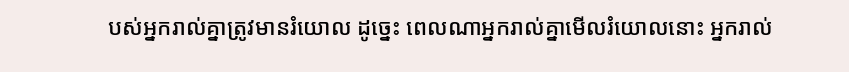បស់អ្នករាល់គ្នាត្រូវមានរំយោល ដូច្នេះ ពេលណាអ្នករាល់គ្នាមើលរំយោលនោះ អ្នករាល់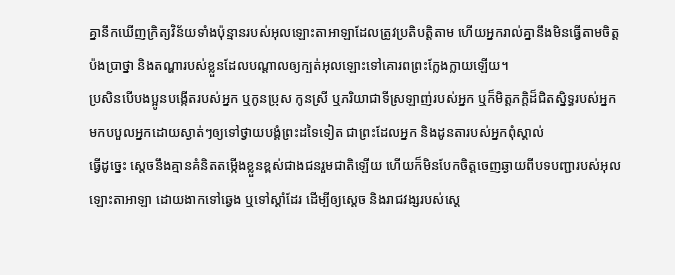គ្នានឹកឃើញក្រិត្យវិន័យទាំងប៉ុន្មានរបស់អុលឡោះតាអាឡាដែលត្រូវប្រតិបត្តិតាម ហើយអ្នករាល់គ្នានឹងមិនធ្វើតាមចិត្តប៉ងប្រាថ្នា និងតណ្ហារបស់ខ្លួនដែលបណ្តាលឲ្យក្បត់អុលឡោះទៅគោរពព្រះក្លែងក្លាយឡើយ។
ប្រសិនបើបងប្អូនបង្កើតរបស់អ្នក ឬកូនប្រុស កូនស្រី ឬភរិយាជាទីស្រឡាញ់របស់អ្នក ឬក៏មិត្តភក្តិដ៏ជិតស្និទ្ធរបស់អ្នក មកបបួលអ្នកដោយស្ងាត់ៗឲ្យទៅថ្វាយបង្គំព្រះដទៃទៀត ជាព្រះដែលអ្នក និងដូនតារបស់អ្នកពុំស្គាល់
ធ្វើដូច្នេះ ស្តេចនឹងគ្មានគំនិតតម្កើងខ្លួនខ្ពស់ជាងជនរួមជាតិឡើយ ហើយក៏មិនបែកចិត្តចេញឆ្ងាយពីបទបញ្ជារបស់អុលឡោះតាអាឡា ដោយងាកទៅឆ្វេង ឬទៅស្តាំដែរ ដើម្បីឲ្យស្តេច និងរាជវង្សរបស់ស្តេ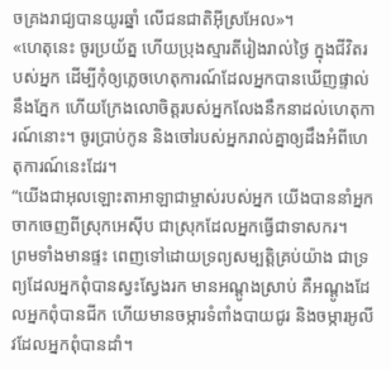ចគ្រងរាជ្យបានយូរឆ្នាំ លើជនជាតិអ៊ីស្រអែល»។
«ហេតុនេះ ចូរប្រយ័ត្ន ហើយប្រុងស្មារតីរៀងរាល់ថ្ងៃ ក្នុងជីវិតរបស់អ្នក ដើម្បីកុំឲ្យភ្លេចហេតុការណ៍ដែលអ្នកបានឃើញផ្ទាល់នឹងភ្នែក ហើយក្រែងលោចិត្តរបស់អ្នកលែងនឹកនាដល់ហេតុការណ៍នោះ។ ចូរប្រាប់កូន និងចៅរបស់អ្នករាល់គ្នាឲ្យដឹងអំពីហេតុការណ៍នេះដែរ។
“យើងជាអុលឡោះតាអាឡាជាម្ចាស់របស់អ្នក យើងបាននាំអ្នកចាកចេញពីស្រុកអេស៊ីប ជាស្រុកដែលអ្នកធ្វើជាទាសករ។
ព្រមទាំងមានផ្ទះ ពេញទៅដោយទ្រព្យសម្បត្តិគ្រប់យ៉ាង ជាទ្រព្យដែលអ្នកពុំបានស្វះស្វែងរក មានអណ្តូងស្រាប់ គឺអណ្តូងដែលអ្នកពុំបានជីក ហើយមានចម្ការទំពាំងបាយជូរ និងចម្ការអូលីវដែលអ្នកពុំបានដាំ។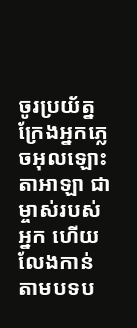ចូរប្រយ័ត្ន ក្រែងអ្នកភ្លេចអុលឡោះតាអាឡា ជាម្ចាស់របស់អ្នក ហើយលែងកាន់តាមបទប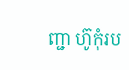ញ្ជា ហ៊ូកុំរប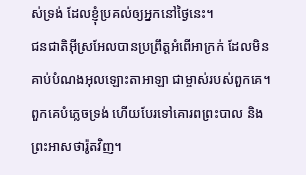ស់ទ្រង់ ដែលខ្ញុំប្រគល់ឲ្យអ្នកនៅថ្ងៃនេះ។
ជនជាតិអ៊ីស្រអែលបានប្រព្រឹត្តអំពើអាក្រក់ ដែលមិនគាប់បំណងអុលឡោះតាអាឡា ជាម្ចាស់របស់ពួកគេ។ ពួកគេបំភ្លេចទ្រង់ ហើយបែរទៅគោរពព្រះបាល និងព្រះអាសថារ៉ូតវិញ។